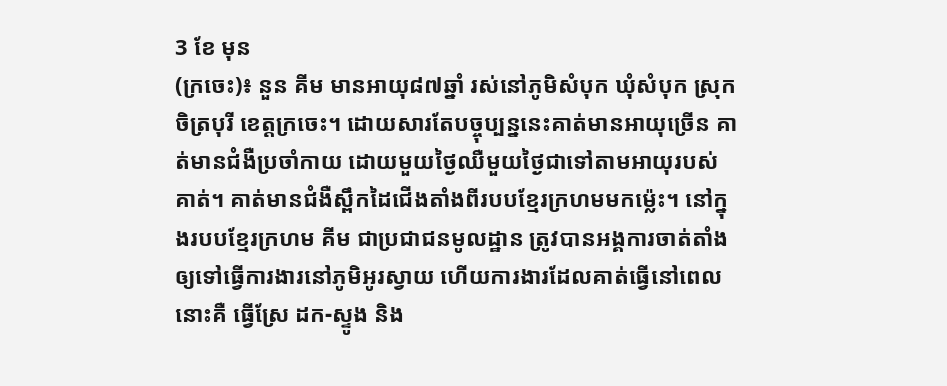3 ខែ មុន
(ក្រចេះ)៖ នួន គីម មានអាយុ៨៧ឆ្នាំ រស់នៅភូមិសំបុក ឃុំសំបុក ស្រុកចិត្របុរី ខេត្តក្រចេះ។ ដោយសារតែបច្ចុប្បន្ននេះគាត់មានអាយុច្រើន គាត់មានជំងឺប្រចាំកាយ ដោយមួយថ្ងៃឈឺមួយថ្ងៃជាទៅតាមអាយុរបស់គាត់។ គាត់មានជំងឺស្ពឹកដៃជើងតាំងពីរបបខ្មែរក្រហមមកម្ល៉េះ។ នៅក្នុងរបបខ្មែរក្រហម គីម ជាប្រជាជនមូលដ្ឋាន ត្រូវបានអង្គការចាត់តាំងឲ្យទៅធ្វើការងារនៅភូមិអូរស្វាយ ហើយការងារដែលគាត់ធ្វើនៅពេលនោះគឺ ធ្វើស្រែ ដក-ស្ទូង និង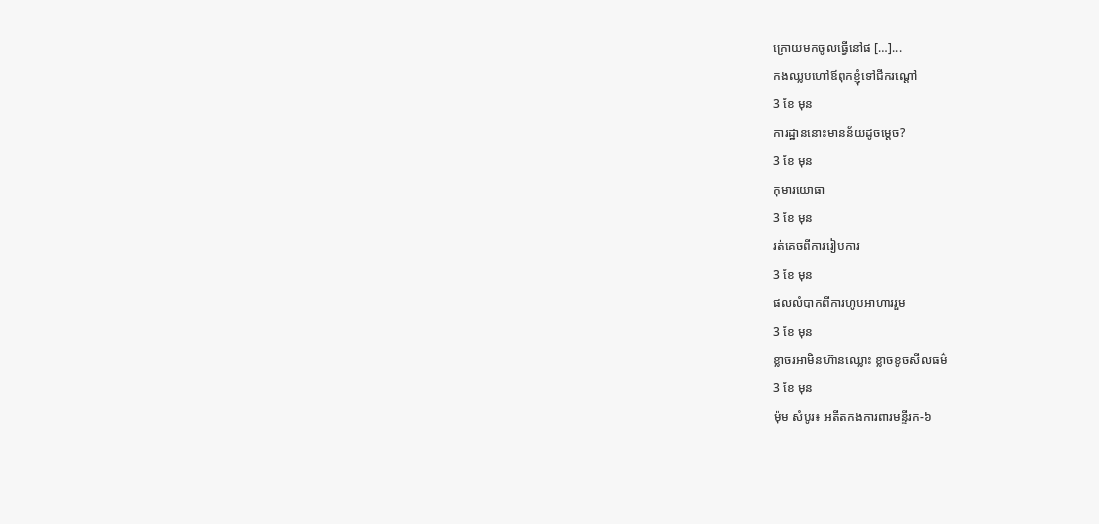ក្រោយមកចូលធ្វើនៅផ […]...
កងឈ្លបហៅឪពុកខ្ញុំទៅជីករណ្ដៅ
3 ខែ មុន
ការដ្ឋាននោះមានន័យដូចម្ដេច?
3 ខែ មុន
កុមារយោធា
3 ខែ មុន
រត់គេចពីការរៀបការ
3 ខែ មុន
ផលលំបាកពីការហូបអាហាររួម
3 ខែ មុន
ខ្លាចរអាមិនហ៊ានឈ្លោះ ខ្លាចខូចសីលធម៌
3 ខែ មុន
ម៉ុម សំបូរ៖ អតីតកងការពារមន្ទីរក-៦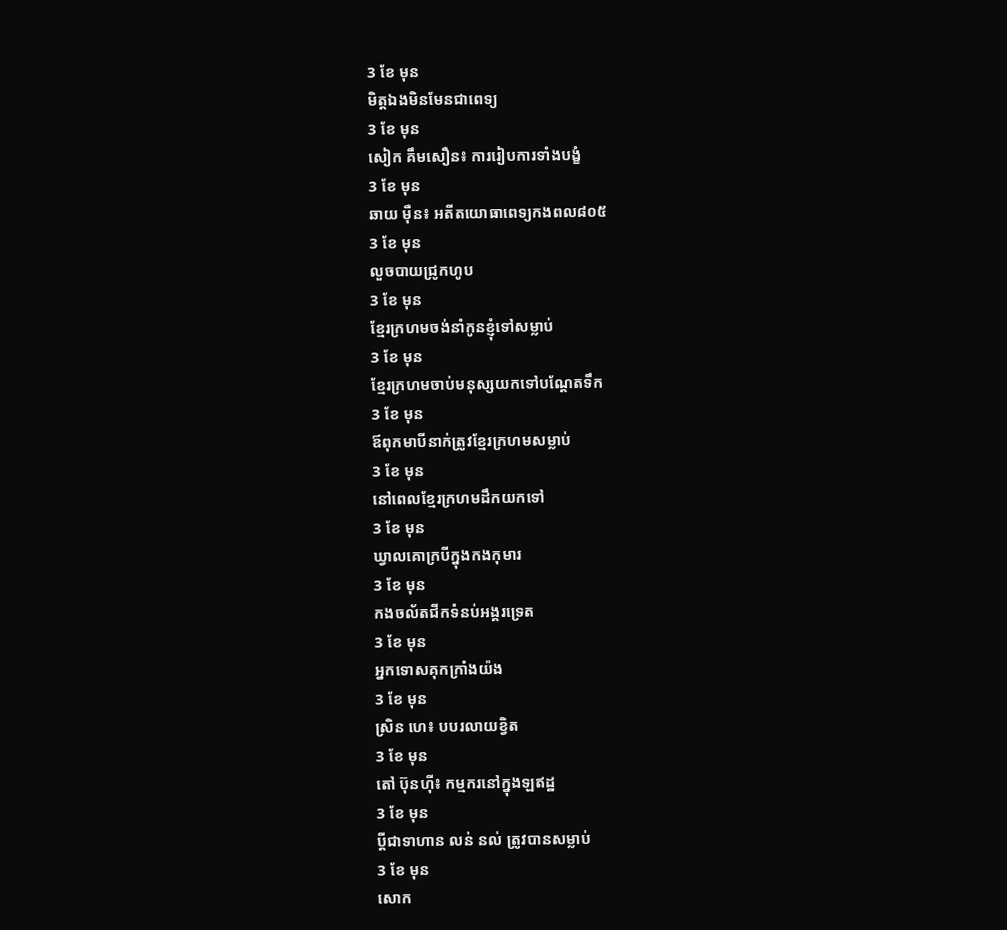3 ខែ មុន
មិត្តឯងមិនមែនជាពេទ្យ
3 ខែ មុន
សៀក គឹមសឿន៖ ការរៀបការទាំងបង្ខំ
3 ខែ មុន
ឆាយ ម៉ឺន៖ អតីតយោធាពេទ្យកងពល៨០៥
3 ខែ មុន
លួចបាយជ្រូកហូប
3 ខែ មុន
ខ្មែរក្រហមចង់នាំកូនខ្ញុំទៅសម្លាប់
3 ខែ មុន
ខ្មែរក្រហមចាប់មនុស្សយកទៅបណ្តែតទឹក
3 ខែ មុន
ឪពុកមាបីនាក់ត្រូវខ្មែរក្រហមសម្លាប់
3 ខែ មុន
នៅពេលខ្មែរក្រហមដឹកយកទៅ
3 ខែ មុន
ឃ្វាលគោក្របីក្នុងកងកុមារ
3 ខែ មុន
កងចល័តជីកទំនប់អង្គរទ្រេត
3 ខែ មុន
អ្នកទោសគុកក្រាំងយ៉ង
3 ខែ មុន
ស្រិន ហេ៖ បបរលាយខ្វិត
3 ខែ មុន
តៅ ប៊ុនហ៊ី៖ កម្មករនៅក្នុងឡឥដ្ឋ
3 ខែ មុន
ប្តីជាទាហាន លន់ នល់ ត្រូវបានសម្លាប់
3 ខែ មុន
សោក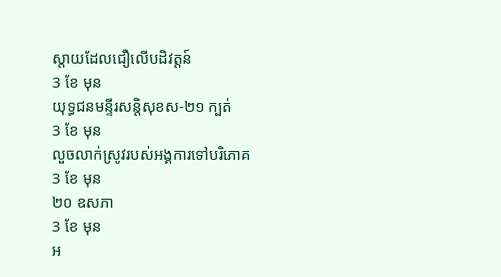ស្ដាយដែលជឿលើបដិវត្តន៍
3 ខែ មុន
យុទ្ធជនមន្ទីរសន្តិសុខស-២១ ក្បត់
3 ខែ មុន
លួចលាក់ស្រូវរបស់អង្គការទៅបរិភោគ
3 ខែ មុន
២០ ឧសភា
3 ខែ មុន
អ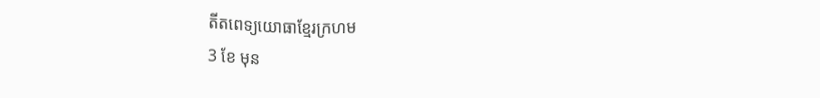តីតពេទ្យយោធាខ្មែរក្រហម
3 ខែ មុន